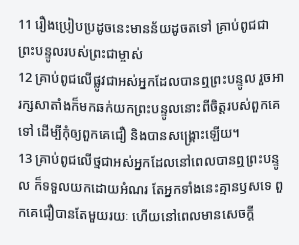11 រឿងប្រៀបប្រដូចនេះមានន័យដូចតទៅ គ្រាប់ពូជជាព្រះបន្ទូលរបស់ព្រះជាម្ចាស់
12 គ្រាប់ពូជលើផ្លូវជាអស់អ្នកដែលបានឮព្រះបន្ទូល រួចអារក្សសាតាំងក៏មកឆក់យកព្រះបន្ទូលនោះពីចិត្ដរបស់ពួកគេទៅ ដើម្បីកុំឲ្យពួកគេជឿ និងបានសង្គ្រោះឡើយ។
13 គ្រាប់ពូជលើថ្មជាអស់អ្នកដែលនៅពេលបានឮព្រះបន្ទូល ក៏ទទួលយកដោយអំណរ តែអ្នកទាំងនេះគ្មានឫសទេ ពួកគេជឿបានតែមួយរយៈ ហើយនៅពេលមានសេចក្ដី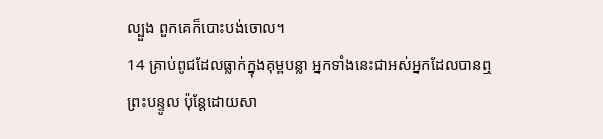ល្បួង ពួកគេក៏បោះបង់ចោល។
14 គ្រាប់ពូជដែលធ្លាក់ក្នុងគុម្ពបន្លា អ្នកទាំងនេះជាអស់អ្នកដែលបានឮព្រះបន្ទូល ប៉ុន្ដែដោយសា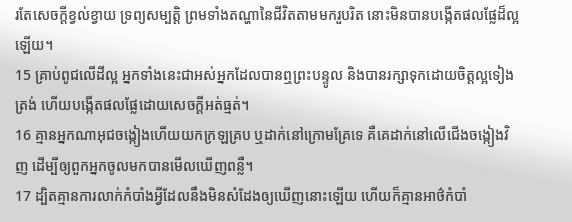រតែសេចក្ដីខ្វល់ខ្វាយ ទ្រព្យសម្បត្ដិ ព្រមទាំងតណ្ហានៃជីវិតតាមមករួបរិត នោះមិនបានបង្កើតផលផ្លែដ៏ល្អឡើយ។
15 គ្រាប់ពូជលើដីល្អ អ្នកទាំងនេះជាអស់អ្នកដែលបានឮព្រះបន្ទូល និងបានរក្សាទុកដោយចិត្ដល្អទៀងត្រង់ ហើយបង្កើតផលផ្លែដោយសេចក្ដីអត់ធ្មត់។
16 គ្មានអ្នកណាអុជចង្កៀងហើយយកក្រឡគ្រប ឬដាក់នៅក្រោមគ្រែទេ គឺគេដាក់នៅលើជើងចង្កៀងវិញ ដើម្បីឲ្យពួកអ្នកចូលមកបានមើលឃើញពន្លឺ។
17 ដ្បិតគ្មានការលាក់កំបាំងអ្វីដែលនឹងមិនសំដែងឲ្យឃើញនោះឡើយ ហើយក៏គ្មានអាថ៌កំបាំ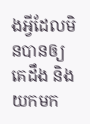ងអ្វីដែលមិនបានឲ្យគេដឹង និងយកមក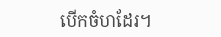បើកចំហដែរ។